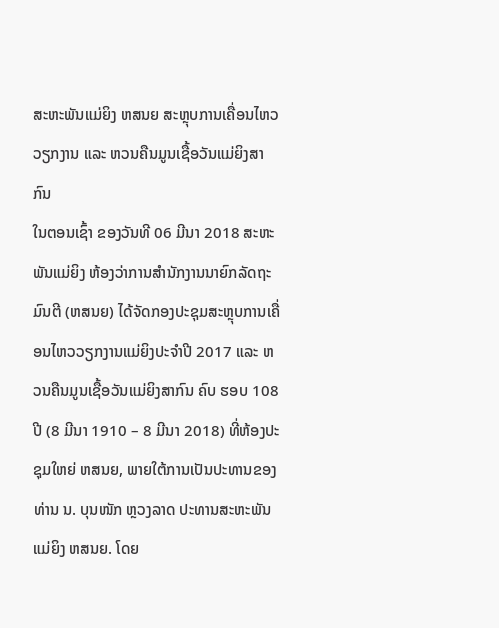ສະຫະພັນແມ່ຍິງ ຫສນຍ ສະຫຼຸບການເຄື່ອນໄຫວວຽກງານ ແລະ ຫວນຄືນມູນເຊື້ອວັນແມ່ຍິງສາກົນ
ໃນຕອນເຊົ້າ ຂອງວັນທີ 06 ມີນາ 2018 ສະຫະພັນແມ່ຍິງ ຫ້ອງວ່າການສຳນັກງານນາຍົກລັດຖະມົນຕີ (ຫສນຍ) ໄດ້ຈັດກອງປະຊຸມສະຫຼຸບການເຄື່ອນໄຫວວຽກງານແມ່ຍິງປະຈຳປີ 2017 ແລະ ຫວນຄືນມູນເຊື້ອວັນແມ່ຍິງສາກົນ ຄົບ ຮອບ 108 ປີ (8 ມີນາ 1910 – 8 ມີນາ 2018) ທີ່ຫ້ອງປະຊຸມໃຫຍ່ ຫສນຍ, ພາຍໃຕ້ການເປັນປະທານຂອງ ທ່ານ ນ. ບຸນໜັກ ຫຼວງລາດ ປະທານສະຫະພັນແມ່ຍິງ ຫສນຍ. ໂດຍ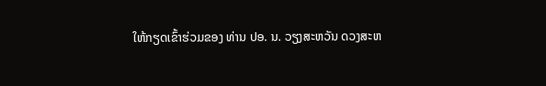ໃຫ້ກຽດເຂົ້າຮ່ວມຂອງ ທ່ານ ປອ. ນ. ວຽງສະຫວັນ ດວງສະຫ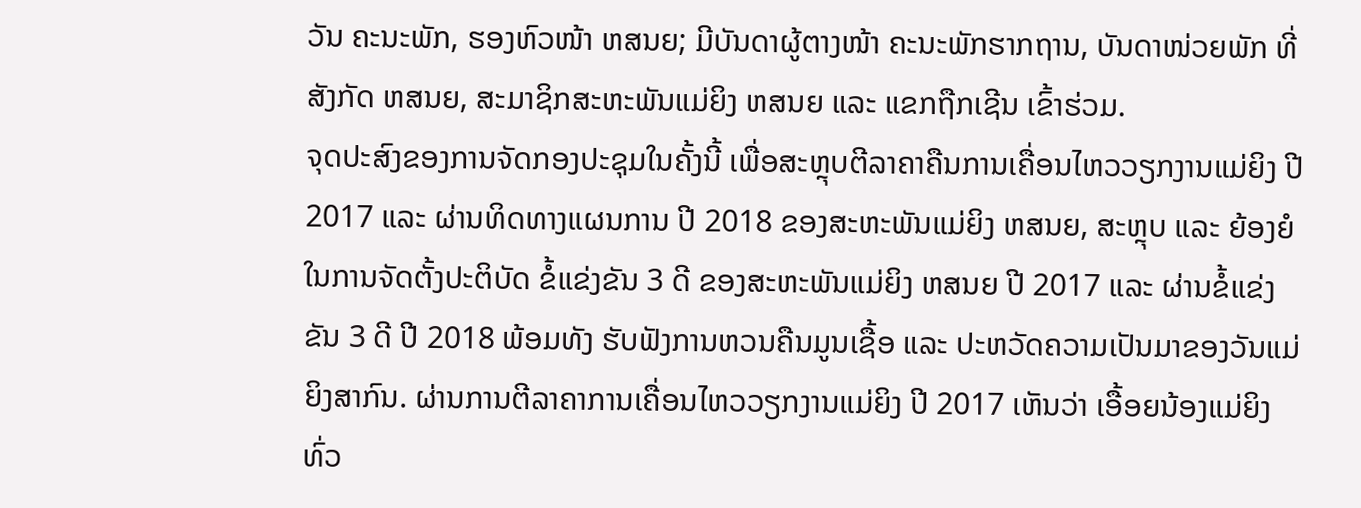ວັນ ຄະນະພັກ, ຮອງຫົວໜ້າ ຫສນຍ; ມີບັນດາຜູ້ຕາງໜ້າ ຄະນະພັກຮາກຖານ, ບັນດາໜ່ວຍພັກ ທີ່ສັງກັດ ຫສນຍ, ສະມາຊິກສະຫະພັນແມ່ຍິງ ຫສນຍ ແລະ ແຂກຖືກເຊີນ ເຂົ້າຮ່ວມ.
ຈຸດປະສົງຂອງການຈັດກອງປະຊຸມໃນຄັ້ງນີ້ ເພື່ອສະຫຼຸບຕີລາຄາຄືນການເຄື່ອນໄຫວວຽກງານແມ່ຍິງ ປີ 2017 ແລະ ຜ່ານທິດທາງແຜນການ ປີ 2018 ຂອງສະຫະພັນແມ່ຍິງ ຫສນຍ, ສະຫຼຸບ ແລະ ຍ້ອງຍໍໃນການຈັດຕັ້ງປະຕິບັດ ຂໍ້ແຂ່ງຂັນ 3 ດີ ຂອງສະຫະພັນແມ່ຍິງ ຫສນຍ ປີ 2017 ແລະ ຜ່ານຂໍ້ແຂ່ງຂັນ 3 ດີ ປີ 2018 ພ້ອມທັງ ຮັບຟັງການຫວນຄືນມູນເຊື້ອ ແລະ ປະຫວັດຄວາມເປັນມາຂອງວັນແມ່ຍິງສາກົນ. ຜ່ານການຕີລາຄາການເຄື່ອນໄຫວວຽກງານແມ່ຍິງ ປີ 2017 ເຫັນວ່າ ເອື້ອຍນ້ອງແມ່ຍິງທົ່ວ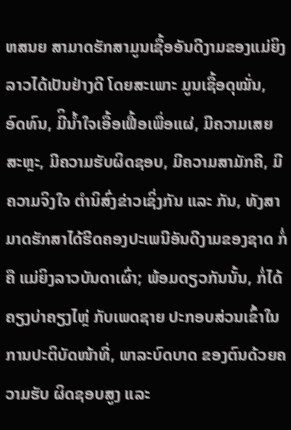ຫສນຍ ສາມາດຮັກສາມູນເຊື້ອອັນດີງາມຂອງແມ່ຍິງລາວໄດ້ເປັນຢ່າງດີ ໂດຍສະເພາະ ມູນເຊື້ອດຸໝັ່ນ, ອົດທົນ, ມີິນໍ້າໃຈເອື້ອເຟື້ອເພື່ອແຜ່, ມີຄວາມເສຍສະຫຼະ, ມີຄວາມຮັບຜິດຊອບ, ມີຄວາມສາມັກຄີ, ມີຄວາມຈິງໃຈ ຕຳນິສົ່ງຂ່າວເຊິ່ງກັນ ແລະ ກັນ, ທັງສາມາດຮັກສາໄດ້ຮີດຄອງປະເພນີອັນດີງາມຂອງຊາດ ກໍ່ຄື ແມ່ຍິງລາວບັນດາເຜົ່າ; ພ້ອມດຽວກັນນັ້ນ, ກໍ່ໄດ້ຄຽງບ່າຄຽງໄຫຼ່ ກັບເພດຊາຍ ປະກອບສ່ວນເຂົ້າໃນການປະຕິບັດໜ້າທີ່, ພາລະບົດບາດ ຂອງຕົນດ້ວຍຄວາມຮັບ ຜິດຊອບສູງ ແລະ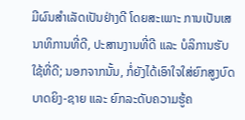ມີຜົນສຳເລັດເປັນຢ່າງດີ ໂດຍສະເພາະ ການເປັນເສນາທິການທີ່ດີ, ປະສານງານທີ່ດີ ແລະ ບໍລິການຮັບໃຊ້ທີ່ດີ; ນອກຈາກນັ້ນ, ກໍ່ຍັງໄດ້ເອົາໃຈໃສ່ຍົກສູງບົດບາດຍິງ-ຊາຍ ແລະ ຍົກລະດັບຄວາມຮູ້ຄ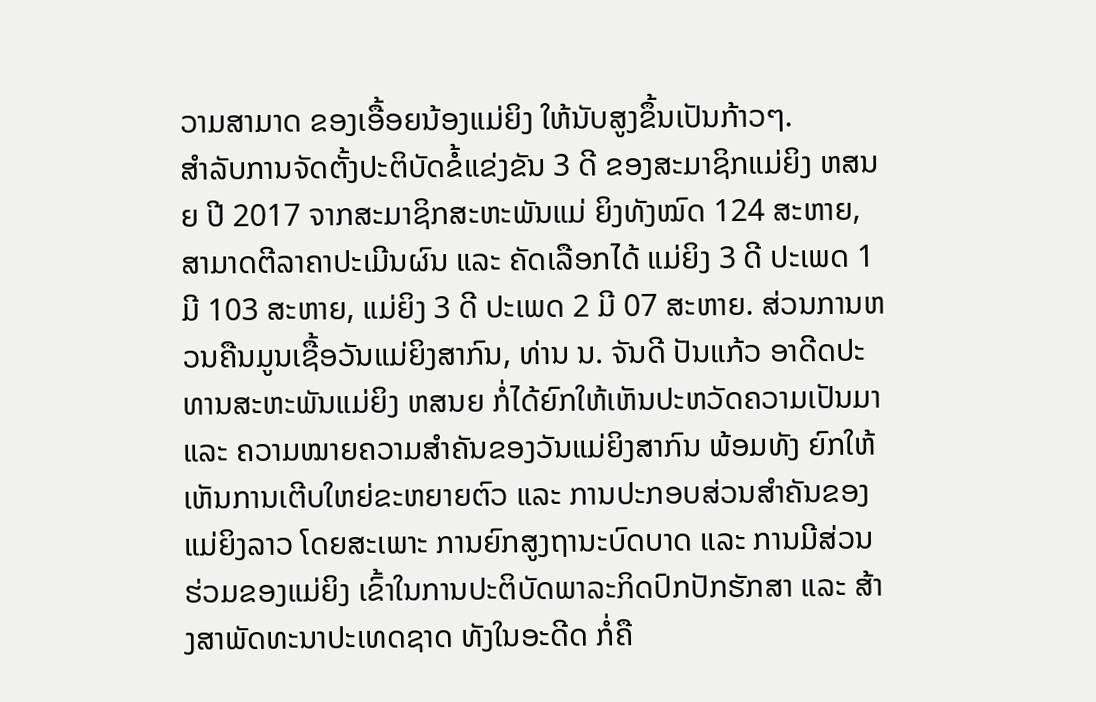ວາມສາມາດ ຂອງເອື້ອຍນ້ອງແມ່ຍິງ ໃຫ້ນັບສູງຂຶ້ນເປັນກ້າວໆ.
ສຳລັບການຈັດຕັ້ງປະຕິບັດຂໍ້ແຂ່ງຂັນ 3 ດີ ຂອງສະມາຊິກແມ່ຍິງ ຫສນຍ ປີ 2017 ຈາກສະມາຊິກສະຫະພັນແມ່ ຍິງທັງໝົດ 124 ສະຫາຍ, ສາມາດຕີລາຄາປະເມີນຜົນ ແລະ ຄັດເລືອກໄດ້ ແມ່ຍິງ 3 ດີ ປະເພດ 1 ມີ 103 ສະຫາຍ, ແມ່ຍິງ 3 ດີ ປະເພດ 2 ມີ 07 ສະຫາຍ. ສ່ວນການຫວນຄືນມູນເຊື້ອວັນແມ່ຍິງສາກົນ, ທ່ານ ນ. ຈັນດີ ປັນແກ້ວ ອາດີດປະທານສະຫະພັນແມ່ຍິງ ຫສນຍ ກໍ່ໄດ້ຍົກໃຫ້ເຫັນປະຫວັດຄວາມເປັນມາ ແລະ ຄວາມໝາຍຄວາມສຳຄັນຂອງວັນແມ່ຍິງສາກົນ ພ້ອມທັງ ຍົກໃຫ້ເຫັນການເຕີບໃຫຍ່ຂະຫຍາຍຕົວ ແລະ ການປະກອບສ່ວນສຳຄັນຂອງແມ່ຍິງລາວ ໂດຍສະເພາະ ການຍົກສູງຖານະບົດບາດ ແລະ ການມີສ່ວນຮ່ວມຂອງແມ່ຍິງ ເຂົ້າໃນການປະຕິບັດພາລະກິດປົກປັກຮັກສາ ແລະ ສ້າງສາພັດທະນາປະເທດຊາດ ທັງໃນອະດີດ ກໍ່ຄື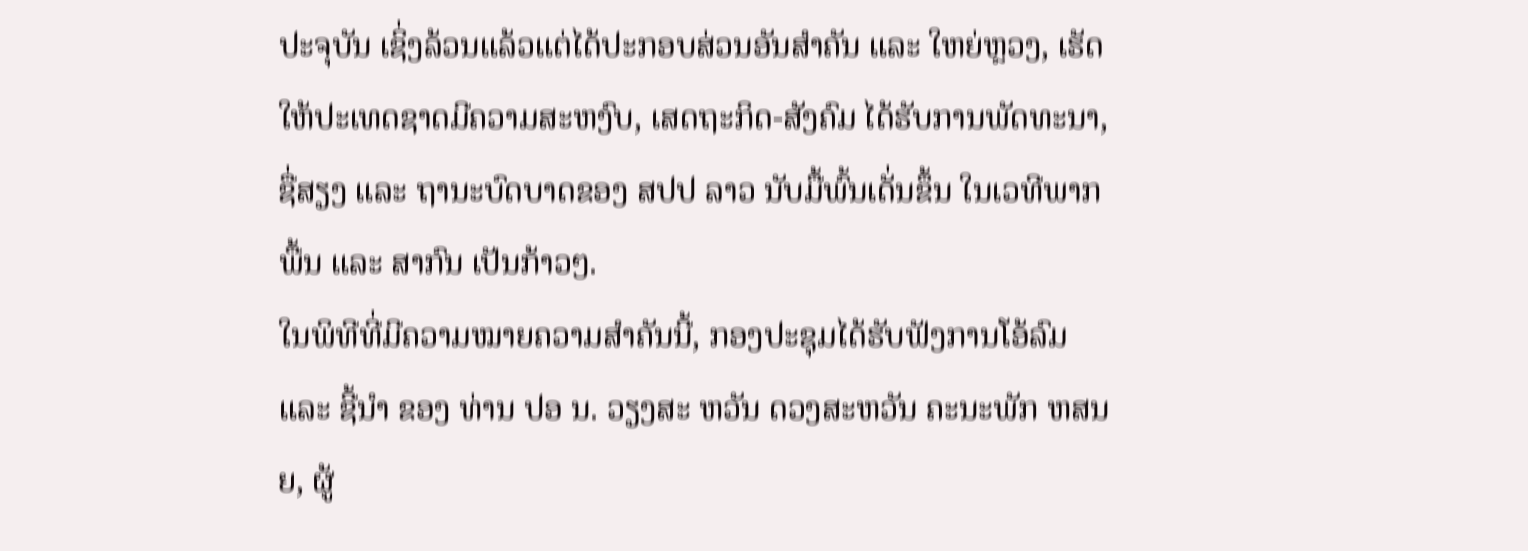ປະຈຸບັນ ເຊິ່ງລ້ວນແລ້ວແຕ່ໄດ້ປະກອບສ່ວນອັນສຳຄັນ ແລະ ໃຫຍ່ຫຼວງ, ເຮັດໃຫ້ປະເທດຊາດມີຄວາມສະຫງົບ, ເສດຖະກິດ-ສັງຄົມ ໄດ້ຮັບການພັດທະນາ, ຊື່ສຽງ ແລະ ຖານະບົດບາດຂອງ ສປປ ລາວ ນັບມື້ພົ້ນເດັ່ນຂຶ້ນ ໃນເວທີພາກພື້ນ ແລະ ສາກົນ ເປັນກ້າວໆ.
ໃນພິທີທີ່ມີຄວາມໝາຍຄວາມສຳຄັນນີ້, ກອງປະຊຸມໄດ້ຮັບຟັງການໂອ້ລົມ ແລະ ຊີ້ນຳ ຂອງ ທ່ານ ປອ ນ. ວຽງສະ ຫວັນ ດວງສະຫວັນ ຄະນະພັກ ຫສນຍ, ຜູ້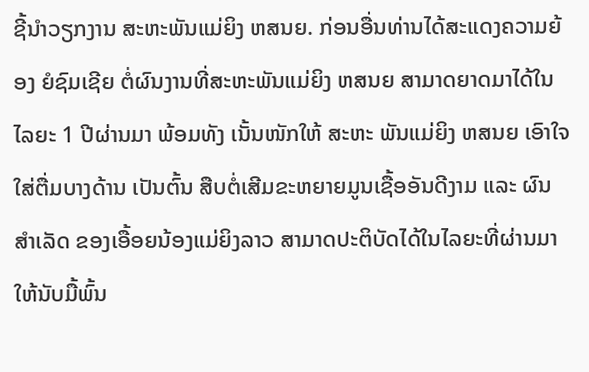ຊີ້ນຳວຽກງານ ສະຫະພັນແມ່ຍິງ ຫສນຍ. ກ່ອນອື່ນທ່ານໄດ້ສະແດງຄວາມຍ້ອງ ຍໍຊົມເຊີຍ ຕໍ່ຜົນງານທີ່ສະຫະພັນແມ່ຍິງ ຫສນຍ ສາມາດຍາດມາໄດ້ໃນໄລຍະ 1 ປີຜ່ານມາ ພ້ອມທັງ ເນັ້ນໜັກໃຫ້ ສະຫະ ພັນແມ່ຍິງ ຫສນຍ ເອົາໃຈໃສ່ຕື່ມບາງດ້ານ ເປັນຕົ້ນ ສືບຕໍ່ເສີມຂະຫຍາຍມູນເຊື້ອອັນດີງາມ ແລະ ຜົນສຳເລັດ ຂອງເອື້ອຍນ້ອງແມ່ຍິງລາວ ສາມາດປະຕິບັດໄດ້ໃນໄລຍະທີ່ຜ່ານມາ ໃຫ້ນັບມື້ພົ້ນ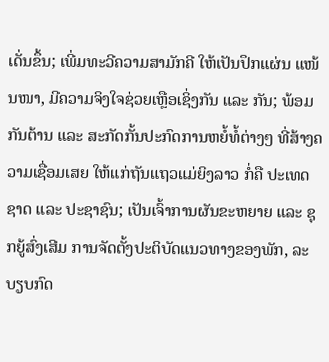ເດັ່ນຂຶ້ນ; ເພີ່ມທະວີຄວາມສາມັກຄີ ໃຫ້ເປັນປຶກແຜ່ນ ແໜ້ນໜາ, ມີຄວາມຈິງໃຈຊ່ວຍເຫຼືອເຊິ່ງກັນ ແລະ ກັນ; ພ້ອມກັນຕ້ານ ແລະ ສະກັດກັ້ນປະກົດການຫຍໍ້ທໍ້ຕ່າງໆ ທີ່ສ້າງຄວາມເຊື່ອມເສຍ ໃຫ້ແກ່ຖັນແຖວແມ່ຍິງລາວ ກໍ່ຄື ປະເທດຊາດ ແລະ ປະຊາຊົນ; ເປັນເຈົ້າການຜັນຂະຫຍາຍ ແລະ ຊຸກຍູ້ສົ່ງເສີມ ການຈັດຕັ້ງປະຕິບັດແນວທາງຂອງພັກ, ລະບຽບກົດ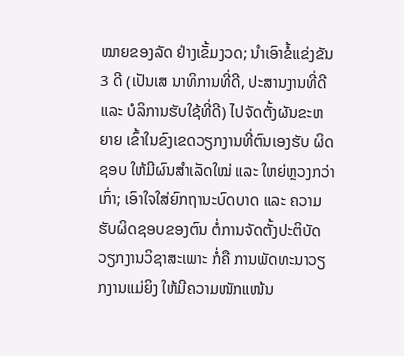ໝາຍຂອງລັດ ຢ່າງເຂັ້ມງວດ; ນຳເອົາຂໍ້ແຂ່ງຂັນ 3 ດີ (ເປັນເສ ນາທິການທີ່ດີ, ປະສານງານທີ່ດີ ແລະ ບໍລິການຮັບໃຊ້ທີ່ດີ) ໄປຈັດຕັ້ງຜັນຂະຫຍາຍ ເຂົ້າໃນຂົງເຂດວຽກງານທີ່ຕົນເອງຮັບ ຜິດຊອບ ໃຫ້ມີຜົນສຳເລັດໃໝ່ ແລະ ໃຫຍ່ຫຼວງກວ່າເກົ່າ; ເອົາໃຈໃສ່ຍົກຖານະບົດບາດ ແລະ ຄວາມຮັບຜິດຊອບຂອງຕົນ ຕໍ່ການຈັດຕັ້ງປະຕິບັດວຽກງານວິຊາສະເພາະ ກໍ່ຄື ການພັດທະນາວຽກງານແມ່ຍິງ ໃຫ້ມີຄວາມໜັກແໜ້ນ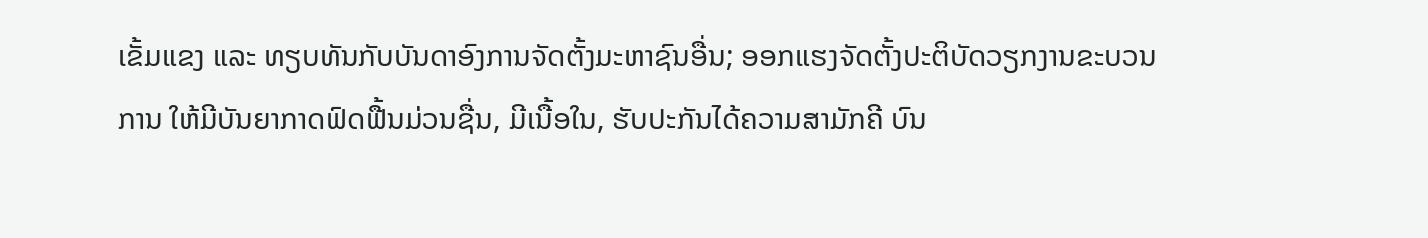ເຂັ້ມແຂງ ແລະ ທຽບທັນກັບບັນດາອົງການຈັດຕັ້ງມະຫາຊົນອື່ນ; ອອກແຮງຈັດຕັ້ງປະຕິບັດວຽກງານຂະບວນການ ໃຫ້ມີບັນຍາກາດຟົດຟື້ນມ່ວນຊື່ນ, ມີເນື້ອໃນ, ຮັບປະກັນໄດ້ຄວາມສາມັກຄີ ບົນ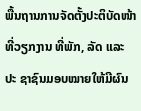ພື້ນຖານການຈັດຕັ້ງປະຕິບັດໜ້າທີ່ວຽກງານ ທີ່ພັກ, ລັດ ແລະ ປະ ຊາຊົນມອບໝາຍໃຫ້ມີຜົນ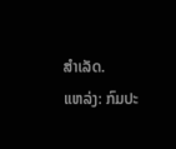ສຳເລັດ.
ແຫລ່ງ: ກົມປະ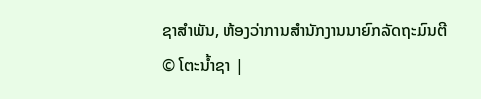ຊາສຳພັນ, ຫ້ອງວ່າການສຳນັກງານນາຍົກລັດຖະມົນຕີ
© ໂຕະນໍ້າຊາ |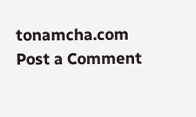tonamcha.com
Post a Comment